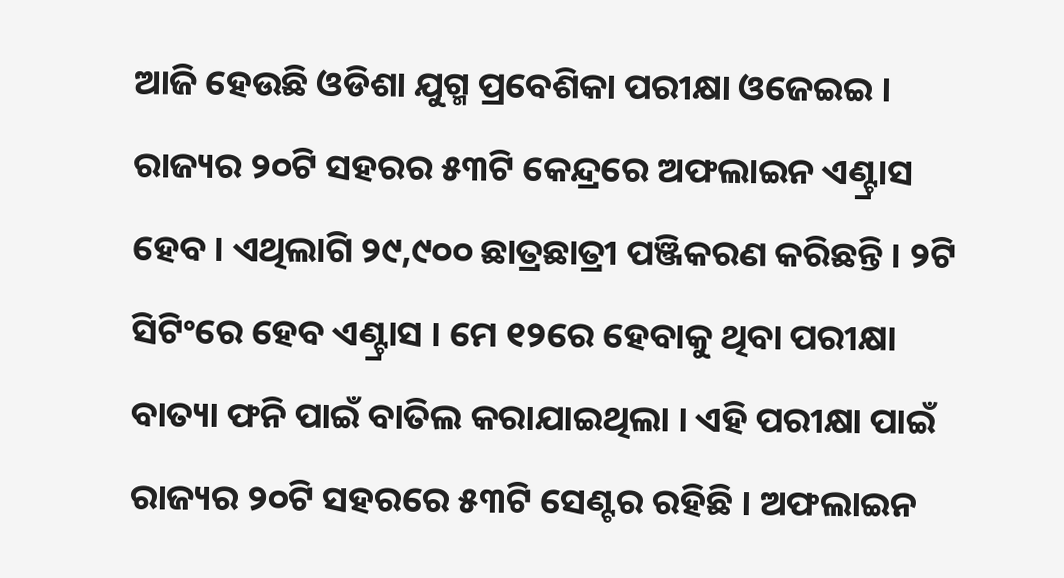ଆଜି ହେଉଛି ଓଡିଶା ଯୁଗ୍ମ ପ୍ରବେଶିକା ପରୀକ୍ଷା ଓଜେଇଇ । ରାଜ୍ୟର ୨୦ଟି ସହରର ୫୩ଟି କେନ୍ଦ୍ରରେ ଅଫଲାଇନ ଏଣ୍ଟ୍ରାସ ହେବ । ଏଥିଲାଗି ୨୯,୯୦୦ ଛାତ୍ରଛାତ୍ରୀ ପଞ୍ଜିକରଣ କରିଛନ୍ତି । ୨ଟି ସିଟିଂରେ ହେବ ଏଣ୍ଟ୍ରାସ । ମେ ୧୨ରେ ହେବାକୁ ଥିବା ପରୀକ୍ଷା ବାତ୍ୟା ଫନି ପାଇଁ ବାତିଲ କରାଯାଇଥିଲା । ଏହି ପରୀକ୍ଷା ପାଇଁ ରାଜ୍ୟର ୨୦ଟି ସହରରେ ୫୩ଟି ସେଣ୍ଟର ରହିଛି । ଅଫଲାଇନ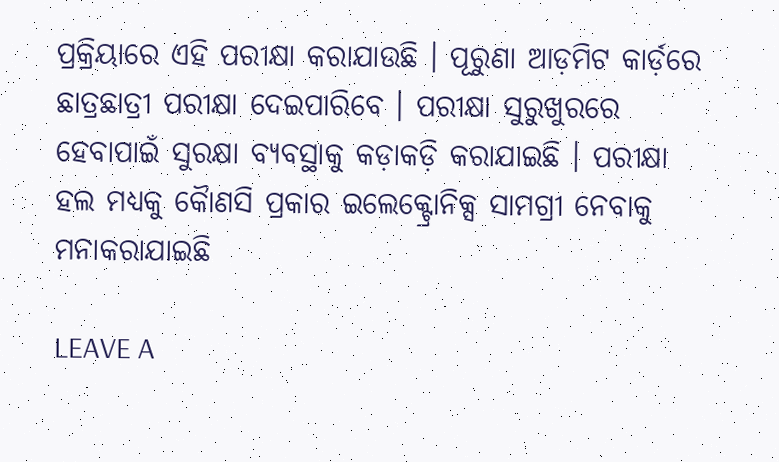ପ୍ରକ୍ରିୟାରେ ଏହି ପରୀକ୍ଷା କରାଯାଉଛି । ପୂରୁଣା ଆଡ଼ମିଟ କାର୍ଡ଼ରେ ଛାତ୍ରଛାତ୍ରୀ ପରୀକ୍ଷା ଦେଇପାରିବେ । ପରୀକ୍ଷା ସୁରୁଖୁରରେ ହେବାପାଇଁ ସୁରକ୍ଷା ବ୍ୟବସ୍ଥାକୁ କଡ଼ାକଡ଼ି କରାଯାଇଛି । ପରୀକ୍ଷା ହଲ ମଧ୍ୟକୁ କୈାଣସି ପ୍ରକାର ଇଲେକ୍ଟ୍ରୋନିକ୍ସ ସାମଗ୍ରୀ ନେବାକୁ ମନାକରାଯାଇଛି

LEAVE A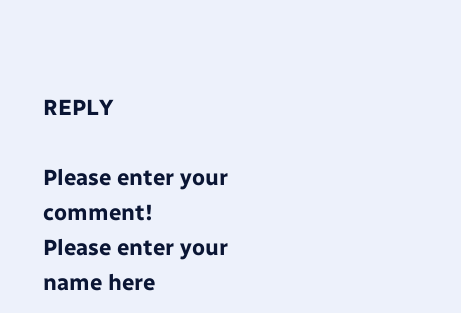REPLY

Please enter your comment!
Please enter your name here